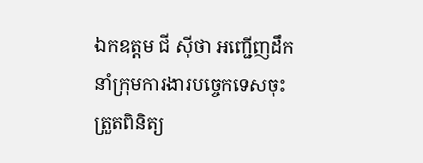ឯកឧត្តម ជី ស៊ីថា អញ្ជើញដឹកនាំក្រុមការងារបច្ចេកទេសចុះត្រួតពិនិត្យ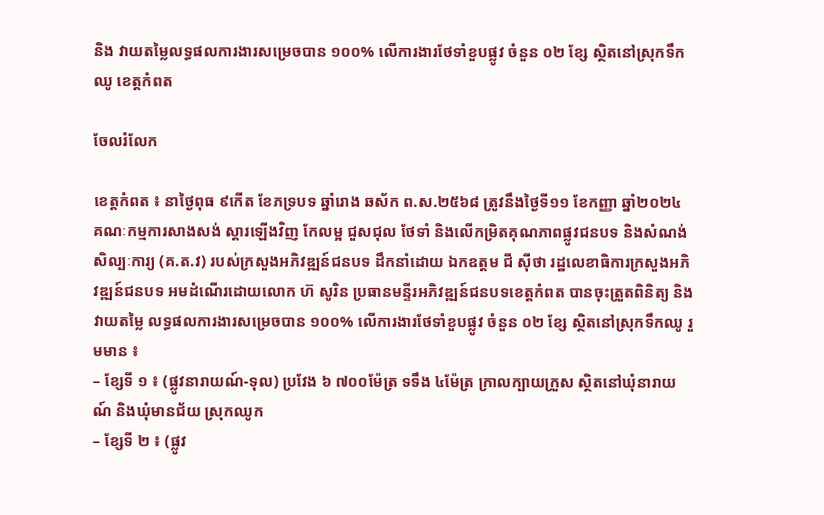និង វាយតម្លៃលទ្ធផលការងារសម្រេចបាន ១០០% លើការងារថែទាំខួបផ្លូវ ចំនួន ០២ ខ្សែ ស្ថិតនៅស្រុកទឹកឈូ ខេត្តកំពត

ចែលរំលែក

ខេត្តកំពត ៖ នាថ្ងៃពុធ ៩កើត ខែភទ្របទ ឆ្នាំរោង ឆស័ក ព.ស.២៥៦៨ ត្រូវនឹងថ្ងៃទី១១ ខែកញ្ញា ឆ្នាំ២០២៤ គណៈកម្មការសាងសង់ ស្តារឡើងវិញ កែលម្អ ជួសជុល ថែទាំ និងលើកម្រិតគុណភាពផ្លូវជនបទ និងសំណង់សិល្បៈការ្យ (គ.ត.វ) របស់ក្រសួងអភិវឌ្ឍន៍ជនបទ ដឹកនាំដោយ ឯកឧត្តម ជី ស៊ីថា រដ្ឋលេខាធិការក្រសួងអភិវឌ្ឍន៍ជនបទ អមដំណើរដោយលោក ហ៊ សូរិន ប្រធានមន្ទីរអភិវឌ្ឍន៍ជនបទខេត្តកំពត បានចុះត្រួតពិនិត្យ និង វាយតម្លៃ លទ្ធផលការងារសម្រេចបាន ១០០% លើការងារថែទាំខួបផ្លូវ ចំនួន ០២ ខ្សែ ស្ថិតនៅស្រុកទឹកឈូ រួមមាន ៖
– ខ្សែទី ១ ៖ (ផ្លូវនារាយណ៍-ទុល) ប្រវែង ៦ ៧០០ម៉ែត្រ ទទឹង ៤ម៉ែត្រ ក្រាលក្បាយក្រួស ស្ថិតនៅឃុំនារាយណ៍ និងឃុំមានជ័យ ស្រុកឈូក
– ខ្សែទី ២ ៖ (ផ្លូវ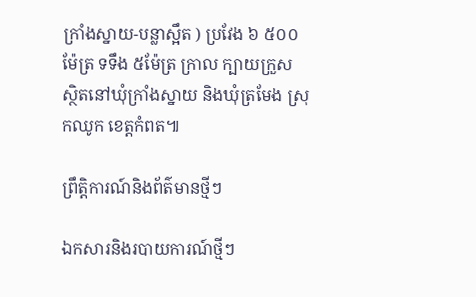ក្រាំងស្នាយ-បន្លាស្អឹត ) ប្រវែង ៦ ៥០០ម៉ែត្រ ទទឹង ៥ម៉ែត្រ ក្រាល ក្បាយក្រួស ស្ថិតនៅឃុំក្រាំងស្នាយ និងឃុំត្រមែង ស្រុកឈូក ខេត្តកំពត៕

ព្រឹត្តិការណ៍និងព័ត៌មានថ្មីៗ

ឯកសារនិងរបាយការណ៍ថ្មីៗ